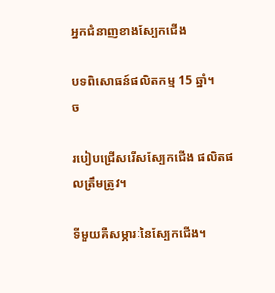អ្នកជំនាញខាងស្បែកជើង

បទពិសោធន៍ផលិតកម្ម 15 ឆ្នាំ។
ច

របៀបជ្រើសរើសស្បែកជើង ផលិតផលត្រឹមត្រូវ។

ទីមួយគឺសម្ភារៈនៃស្បែកជើង។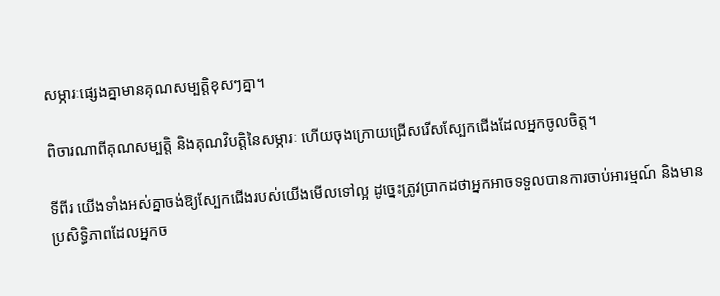សម្ភារៈផ្សេងគ្នាមានគុណសម្បត្តិខុសៗគ្នា។

ពិចារណាពីគុណសម្បត្តិ និងគុណវិបត្តិនៃសម្ភារៈ ហើយចុងក្រោយជ្រើសរើសស្បែកជើងដែលអ្នកចូលចិត្ត។

ទីពីរ យើងទាំងអស់គ្នាចង់ឱ្យស្បែកជើងរបស់យើងមើលទៅល្អ ដូច្នេះត្រូវប្រាកដថាអ្នកអាចទទួលបានការចាប់អារម្មណ៍ និងមានប្រសិទ្ធិភាពដែលអ្នកច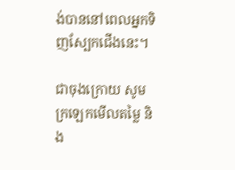ង់បាននៅពេលអ្នកទិញស្បែកជើងនេះ។

ជាចុងក្រោយ សូមក្រឡេកមើលតម្លៃ និង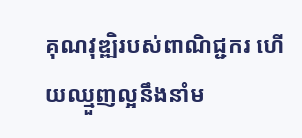គុណវុឌ្ឍិរបស់ពាណិជ្ជករ ហើយឈ្មួញល្អនឹងនាំម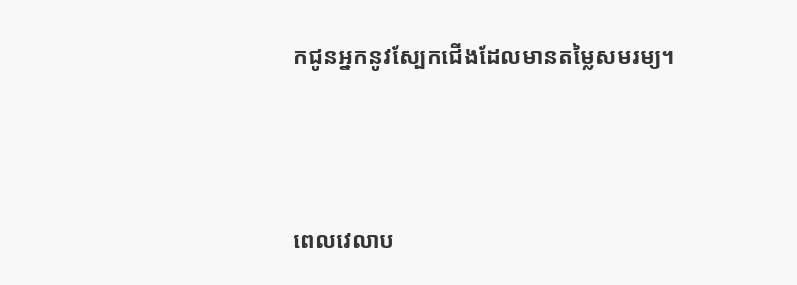កជូនអ្នកនូវស្បែកជើងដែលមានតម្លៃសមរម្យ។




ពេលវេលាប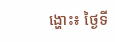ង្ហោះ៖ ថ្ងៃទី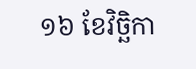១៦ ខែវិច្ឆិកា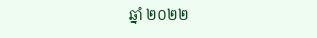ឆ្នាំ ២០២២